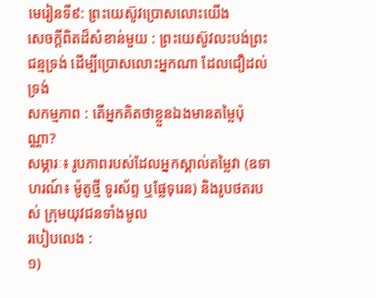មេរៀនទី៩: ព្រះយេស៊ូវប្រោសលោះយើង
សេចក្តីពិតដ៏សំខាន់មួយ : ព្រះយេស៊ូវលះបង់ព្រះជន្មទ្រង់ ដើម្បីប្រោសលោះអ្នកណា ដែលជឿដល់ទ្រង់
សកម្មភាព : តើអ្នកគិតថាខ្លួនឯងមានតម្លៃប៉ុណ្ណា?
សម្ភារៈ៖ រូបភាពរបស់ដែលអ្នកស្គាល់តម្លៃវា (ឧទាហរណ៍៖ ម៉ូតូថ្មី ទូរស័ព្ទ ឬផ្លែទុរេន) និងរូបថតរបស់ ក្រុមយុវជនទាំងមូល
របៀបលេង :
១)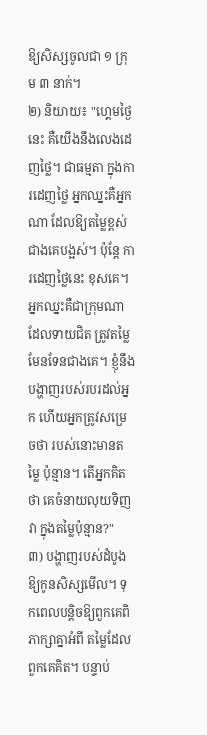ឱ្យសិស្សចូលជា ១ ក្រុម ៣ នាក់។
២) និយាយ៖ "ហ្គេមថ្ងៃនេះ គឺយើងនឹងលេងដេញថ្លៃ។ ជាធម្មតា ក្នុងការដេញថ្លៃ អ្នកឈ្នះគឺអ្នកណា ដែលឱ្យតម្លៃខ្ពស់ជាងគេបង្អស់។ ប៉ុន្តែ ការដេញថ្លៃនេះ ខុសគេ។ អ្នកឈ្នះគឺជាក្រុមណា ដែលទាយជិត ត្រូវតម្លៃមែនទែនជាងគេ។ ខ្ញុំនឹងបង្ហាញរបស់របរដល់អ្នក ហើយអ្នកត្រូវសម្រេចថា របស់នោះមានតម្លៃ ប៉ុន្មាន។ តើអ្នកគិតថា គេចំនាយលុយទិញវា ក្នុងតម្លៃប៉ុន្មាន?"
៣) បង្ហាញរបស់ដំបូងឱ្យកូនសិស្សមើល។ ទុកពេលបន្តិចឱ្យពួកគេពិភាក្សាគ្នាអំពី តម្លៃដែលពួកគេគិត។ បន្ទាប់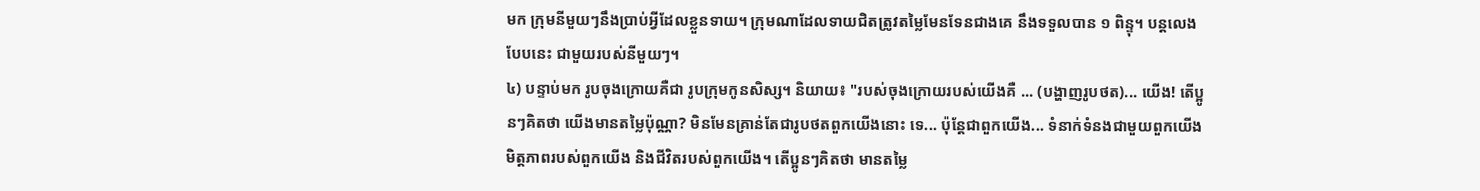មក ក្រុមនីមួយៗនឹងប្រាប់អ្វីដែលខ្លួនទាយ។ ក្រុមណាដែលទាយជិតត្រូវតម្លៃមែនទែនជាងគេ នឹងទទួលបាន ១ ពិន្ទុ។ បន្តលេងបែបនេះ ជាមួយរបស់នីមួយៗ។
៤) បន្ទាប់មក រូបចុងក្រោយគឺជា រូបក្រុមកូនសិស្ស។ និយាយ៖ "របស់ចុងក្រោយរបស់យើងគឺ ... (បង្ហាញរូបថត)... យើង! តើប្អូនៗគិតថា យើងមានតម្លៃប៉ុណ្ណា? មិនមែនគ្រាន់តែជារូបថតពួកយើងនោះ ទេ... ប៉ុន្តែជាពួកយើង... ទំនាក់ទំនងជាមួយពួកយើង មិត្តភាពរបស់ពួកយើង និងជីវិតរបស់ពួកយើង។ តើប្អូនៗគិតថា មានតម្លៃ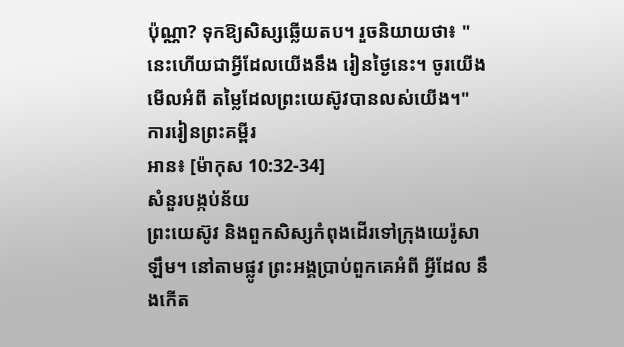ប៉ុណ្ណា? ទុកឱ្យសិស្សឆ្លើយតប។ រួចនិយាយថា៖ "នេះហើយជាអ្វីដែលយើងនឹង រៀនថ្ងៃនេះ។ ចូរយើងមើលអំពី តម្លៃដែលព្រះយេស៊ូវបានលស់យើង។"
ការរៀនព្រះគម្ពីរ
អាន៖ [ម៉ាកុស 10:32-34]
សំនួរបង្កប់ន័យ
ព្រះយេស៊ូវ និងពួកសិស្សកំពុងដើរទៅក្រុងយេរ៉ូសាឡឹម។ នៅតាមផ្លូវ ព្រះអង្គប្រាប់ពួកគេអំពី អ្វីដែល នឹងកើត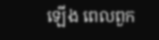ឡើង ពេលពួក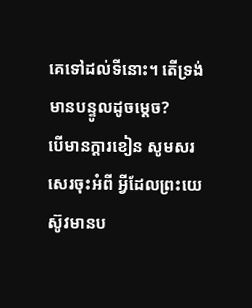គេទៅដល់ទីនោះ។ តើទ្រង់មានបន្ទូលដូចម្ដេច?
បើមានក្ដារខៀន សូមសរសេរចុះអំពី អ្វីដែលព្រះយេស៊ូវមានប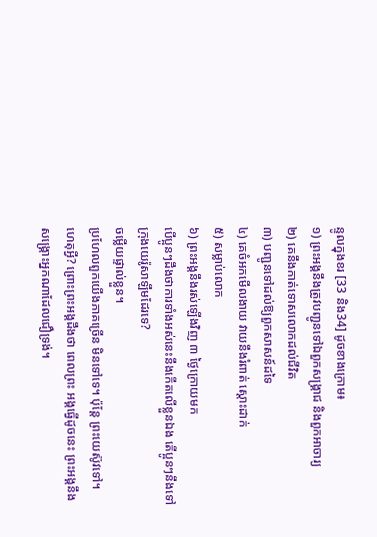ន្ទូលក្នុងខរ [33 និង34] ដូចខាងក្រោម៖
១) ព្រះអង្គនឹងត្រូវបញ្ជូនទៅឯពួកសង្គ្រាជ និងពួកអាចារ្យ
២) គេនឹងកាត់ទោសលោកដល់ជីវិត
៣) បញ្ជូនទៅដល់ឱ្យពួកសាសន៍ដទៃ
៤) គេចំអកមើលងាយ វាយនឹងរំពាត់ ស្ដោះដាក់
៥) សម្លាប់លោក
៦) ព្រះអង្គនឹងរស់ឡើងវិញ ៣ ថ្ងៃក្រោយមក
បើប្អូនៗដឹងថាការទាំងអស់នេះនឹងកើតលើខ្លួនឯង តើប្អូនៗនឹងទៅក្រុងយេរ៉ូសាឡឹមដែរទេ?
ចម្លើយផ្ទាល់ខ្លួន។
ប្រហែលពួកយើងភាគច្រើន មិនទៅទេ។ ប៉ុន្តែ ព្រះយេស៊ូវទៅ។ ហេតុអ្វី? ព្រោះព្រះអង្គដឹងថា ពេលព្រះ អង្គធ្វើដូចនេះ ព្រះអង្គនឹងសង្គ្រោះអ្នកណាដែលជឿទ្រង់។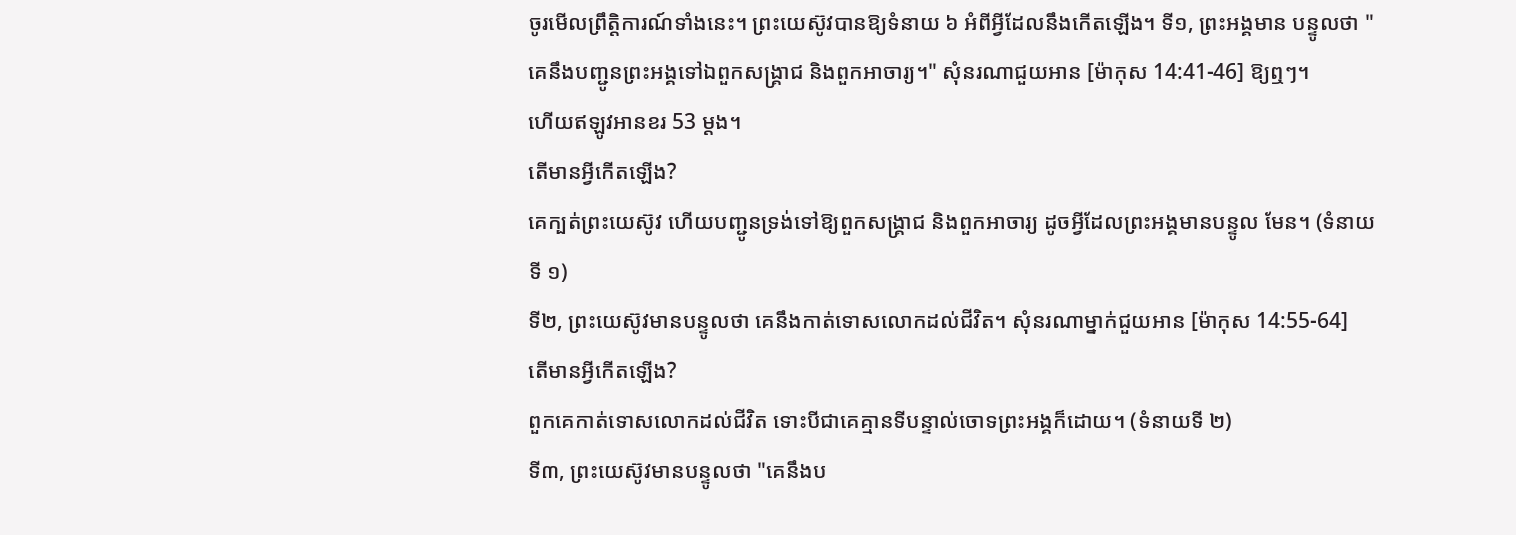ចូរមើលព្រឹត្តិការណ៍ទាំងនេះ។ ព្រះយេស៊ូវបានឱ្យទំនាយ ៦ អំពីអ្វីដែលនឹងកើតឡើង។ ទី១, ព្រះអង្គមាន បន្ទូលថា "គេនឹងបញ្ជូនព្រះអង្គទៅឯពួកសង្គ្រាជ និងពួកអាចារ្យ។" សុំនរណាជួយអាន [ម៉ាកុស 14:41-46] ឱ្យឮៗ។
ហើយឥឡូវអានខរ 53 ម្ដង។
តើមានអ្វីកើតឡើង?
គេក្បត់ព្រះយេស៊ូវ ហើយបញ្ជូនទ្រង់ទៅឱ្យពួកសង្គ្រាជ និងពួកអាចារ្យ ដូចអ្វីដែលព្រះអង្គមានបន្ទូល មែន។ (ទំនាយទី ១)
ទី២, ព្រះយេស៊ូវមានបន្ទូលថា គេនឹងកាត់ទោសលោកដល់ជីវិត។ សុំនរណាម្នាក់ជួយអាន [ម៉ាកុស 14:55-64]
តើមានអ្វីកើតឡើង?
ពួកគេកាត់ទោសលោកដល់ជីវិត ទោះបីជាគេគ្មានទីបន្ទាល់ចោទព្រះអង្គក៏ដោយ។ (ទំនាយទី ២)
ទី៣, ព្រះយេស៊ូវមានបន្ទូលថា "គេនឹងប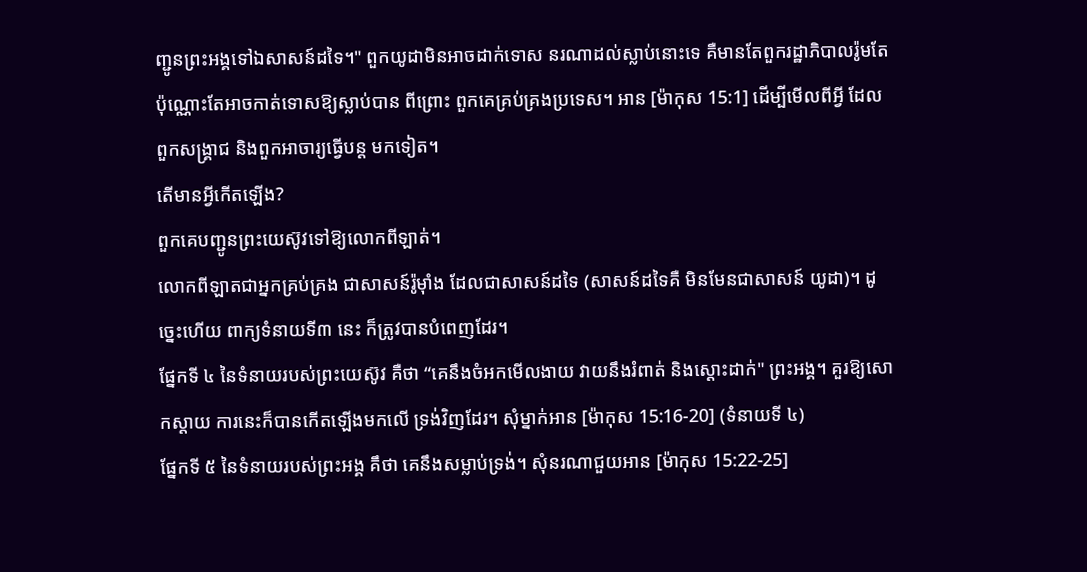ញ្ជូនព្រះអង្គទៅឯសាសន៍ដទៃ។" ពួកយូដាមិនអាចដាក់ទោស នរណាដល់ស្លាប់នោះទេ គឺមានតែពួករដ្ឋាភិបាលរ៉ូមតែប៉ុណ្ណោះតែអាចកាត់ទោសឱ្យស្លាប់បាន ពីព្រោះ ពួកគេគ្រប់គ្រងប្រទេស។ អាន [ម៉ាកុស 15:1] ដើម្បីមើលពីអ្វី ដែលពួកសង្គ្រាជ និងពួកអាចារ្យធ្វើបន្ត មកទៀត។
តើមានអ្វីកើតឡើង?
ពួកគេបញ្ជូនព្រះយេស៊ូវទៅឱ្យលោកពីឡាត់។
លោកពីឡាតជាអ្នកគ្រប់គ្រង ជាសាសន៍រ៉ូម៉ាំង ដែលជាសាសន៍ដទៃ (សាសន៍ដទៃគឺ មិនមែនជាសាសន៍ យូដា)។ ដូច្នេះហើយ ពាក្យទំនាយទី៣ នេះ ក៏ត្រូវបានបំពេញដែរ។
ផ្នែកទី ៤ នៃទំនាយរបស់ព្រះយេស៊ូវ គឺថា “គេនឹងចំអកមើលងាយ វាយនឹងរំពាត់ និងស្ដោះដាក់" ព្រះអង្គ។ គួរឱ្យសោកស្ដាយ ការនេះក៏បានកើតឡើងមកលើ ទ្រង់វិញដែរ។ សុំម្នាក់អាន [ម៉ាកុស 15:16-20] (ទំនាយទី ៤)
ផ្នែកទី ៥ នៃទំនាយរបស់ព្រះអង្គ គឹថា គេនឹងសម្លាប់ទ្រង់។ សុំនរណាជួយអាន [ម៉ាកុស 15:22-25]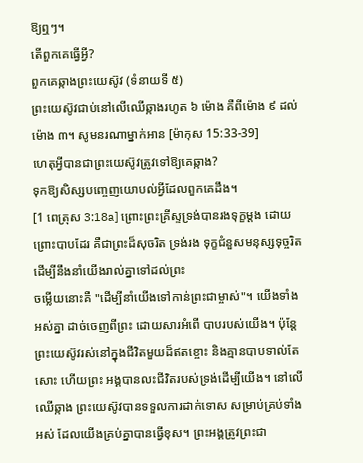ឱ្យឮៗ។
តើពួកគេធ្វើអ្វី?
ពួកគេឆ្កាងព្រះយេស៊ូវ (ទំនាយទី ៥)
ព្រះយេស៊ូវជាប់នៅលើឈើឆ្កាងរហូត ៦ ម៉ោង គឺពីម៉ោង ៩ ដល់ម៉ោង ៣។ សូមនរណាម្នាក់អាន [ម៉ាកុស 15:33-39]
ហេតុអ្វីបានជាព្រះយេស៊ូវត្រូវទៅឱ្យគេឆ្កាង?
ទុកឱ្យសិស្សបញ្ចេញយោបល់អ្វីដែលពួកគេដឹង។
[1 ពេត្រុស 3:18a] ព្រោះព្រះគ្រីស្ទទ្រង់បានរងទុក្ខម្តង ដោយព្រោះបាបដែរ គឺជាព្រះដ៏សុចរិត ទ្រង់រង ទុក្ខជំនួសមនុស្សទុច្ចរិត ដើម្បីនឹងនាំយើងរាល់គ្នាទៅដល់ព្រះ
ចម្លើយនោះគឺ "ដើម្បីនាំយើងទៅកាន់ព្រះជាម្ចាស់"។ យើងទាំងអស់គ្នា ដាច់ចេញពីព្រះ ដោយសារអំពើ បាបរបស់យើង។ ប៉ុន្តែព្រះយេស៊ូវរស់នៅក្នុងជីវិតមួយដ៏ឥតខ្ចោះ និងគ្មានបាបទាល់តែសោះ ហើយព្រះ អង្គបានលះជីវិតរបស់ទ្រង់ដើម្បីយើង។ នៅលើឈើឆ្កាង ព្រះយេស៊ូវបានទទួលការដាក់ទោស សម្រាប់គ្រប់ទាំងអស់ ដែលយើងគ្រប់គ្នាបានធ្វើខុស។ ព្រះអង្គត្រូវព្រះជា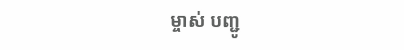ម្ចាស់ បញ្ជូ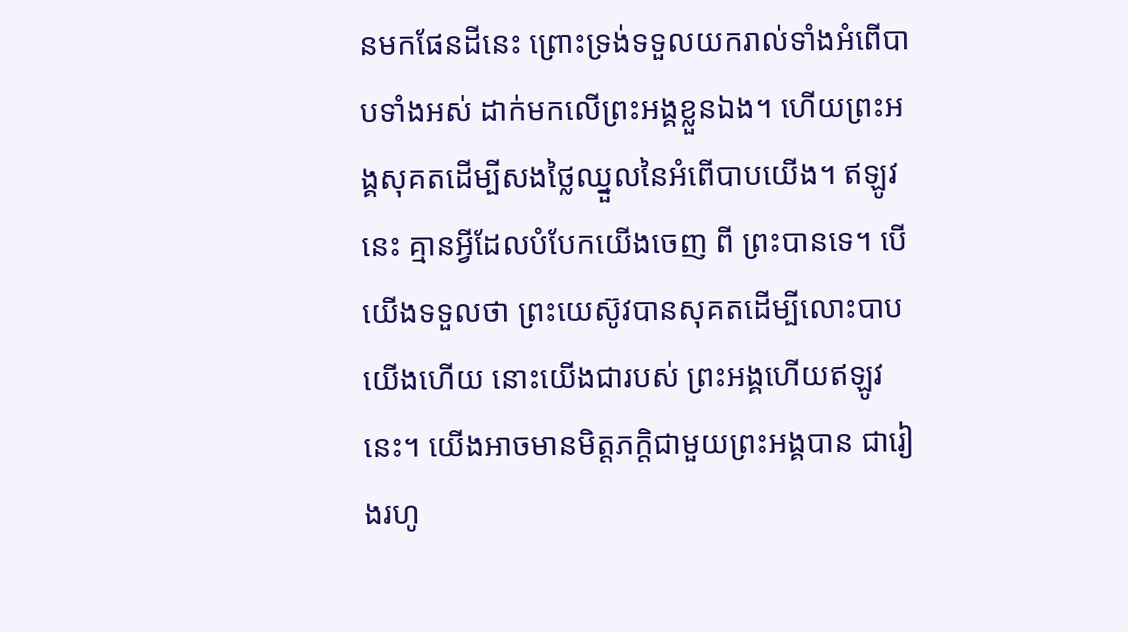នមកផែនដីនេះ ព្រោះទ្រង់ទទួលយករាល់ទាំងអំពើបាបទាំងអស់ ដាក់មកលើព្រះអង្គខ្លួនឯង។ ហើយព្រះអង្គសុគតដើម្បីសងថ្លៃឈ្នួលនៃអំពើបាបយើង។ ឥឡូវនេះ គ្មានអ្វីដែលបំបែកយើងចេញ ពី ព្រះបានទេ។ បើយើងទទួលថា ព្រះយេស៊ូវបានសុគតដើម្បីលោះបាបយើងហើយ នោះយើងជារបស់ ព្រះអង្គហើយឥឡូវនេះ។ យើងអាចមានមិត្តភក្តិជាមួយព្រះអង្គបាន ជារៀងរហូ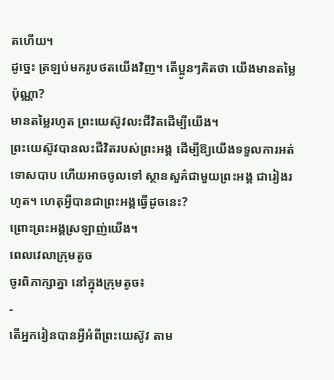តហើយ។
ដូច្នេះ ត្រឡប់មករូបថតយើងវិញ។ តើប្អូនៗគិតថា យើងមានតម្លៃប៉ុណ្ណា?
មានតម្លៃរហូត ព្រះយេស៊ូវលះជីវិតដើម្បីយើង។
ព្រះយេស៊ូវបានលះជីវិតរបស់ព្រះអង្គ ដើម្បីឱ្យយើងទទួលការអត់ទោសបាប ហើយអាចចូលទៅ ស្ថានសួគ៌ជាមួយព្រះអង្គ ជារៀងរហូត។ ហេតុអ្វីបានជាព្រះអង្គធ្វើដូចនេះ?
ព្រោះព្រះអង្គស្រឡាញ់យើង។
ពេលវេលាក្រុមតូច
ចូរពិភាក្សាគ្នា នៅក្នុងក្រុមតូច៖
-
តើអ្នករៀនបានអ្វីអំពីព្រះយេស៊ូវ តាម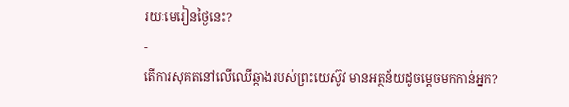រយៈមេរៀនថ្ងៃនេះ?
-
តើការសុគតនៅលើឈើឆ្កាងរបស់ព្រះយេស៊ូវ មានអត្ថន័យដូចម្ដេចមកកាន់អ្នក?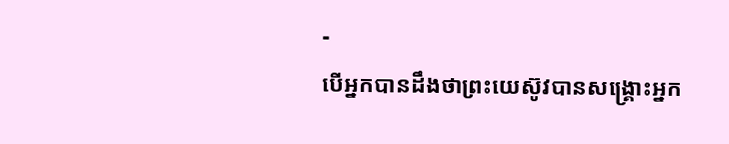-
បើអ្នកបានដឹងថាព្រះយេស៊ូវបានសង្គ្រោះអ្នក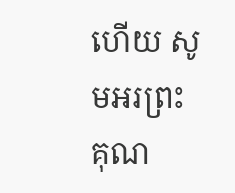ហើយ សូមអរព្រះគុណ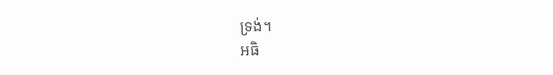ទ្រង់។
អធិ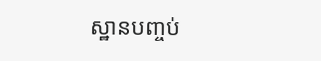ស្ឋានបញ្ចប់